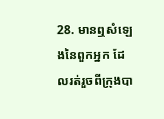28. មានឮសំឡេងនៃពួកអ្នក ដែលរត់រួចពីក្រុងបា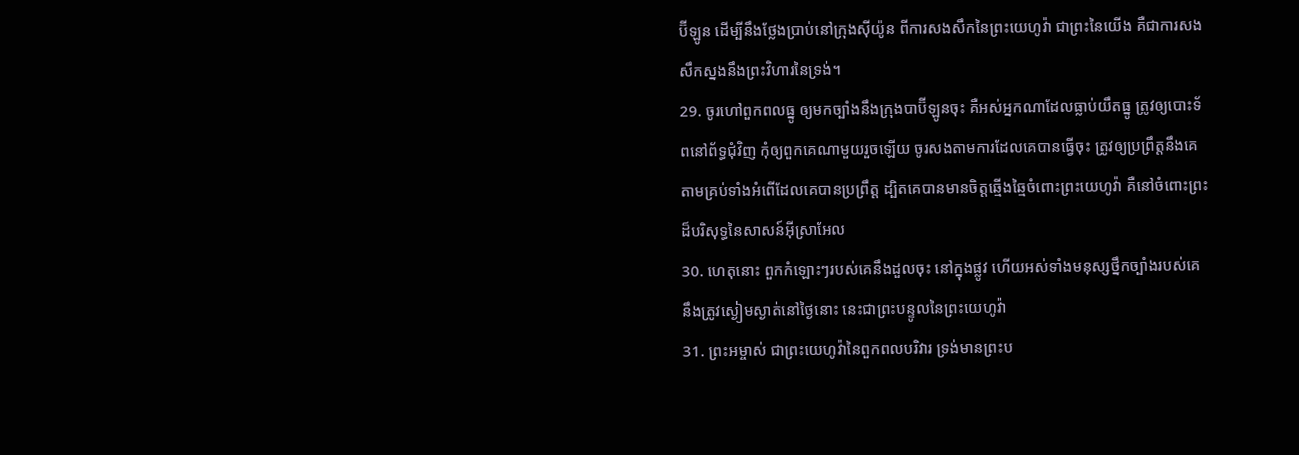ប៊ីឡូន ដើម្បីនឹងថ្លែងប្រាប់នៅក្រុងស៊ីយ៉ូន ពីការសងសឹកនៃព្រះយេហូវ៉ា ជាព្រះនៃយើង គឺជាការសងសឹកស្នងនឹងព្រះវិហារនៃទ្រង់។
29. ចូរហៅពួកពលធ្នូ ឲ្យមកច្បាំងនឹងក្រុងបាប៊ីឡូនចុះ គឺអស់អ្នកណាដែលធ្លាប់យឹតធ្នូ ត្រូវឲ្យបោះទ័ពនៅព័ទ្ធជុំវិញ កុំឲ្យពួកគេណាមួយរួចឡើយ ចូរសងតាមការដែលគេបានធ្វើចុះ ត្រូវឲ្យប្រព្រឹត្តនឹងគេតាមគ្រប់ទាំងអំពើដែលគេបានប្រព្រឹត្ត ដ្បិតគេបានមានចិត្តឆ្មើងឆ្មៃចំពោះព្រះយេហូវ៉ា គឺនៅចំពោះព្រះដ៏បរិសុទ្ធនៃសាសន៍អ៊ីស្រាអែល
30. ហេតុនោះ ពួកកំឡោះៗរបស់គេនឹងដួលចុះ នៅក្នុងផ្លូវ ហើយអស់ទាំងមនុស្សថ្នឹកច្បាំងរបស់គេ នឹងត្រូវស្ងៀមស្ងាត់នៅថ្ងៃនោះ នេះជាព្រះបន្ទូលនៃព្រះយេហូវ៉ា
31. ព្រះអម្ចាស់ ជាព្រះយេហូវ៉ានៃពួកពលបរិវារ ទ្រង់មានព្រះប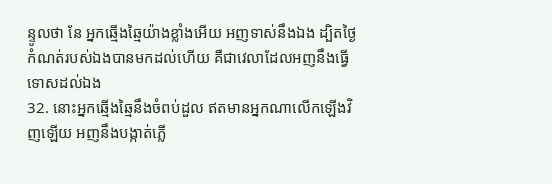ន្ទូលថា នែ អ្នកឆ្មើងឆ្មៃយ៉ាងខ្លាំងអើយ អញទាស់នឹងឯង ដ្បិតថ្ងៃកំណត់របស់ឯងបានមកដល់ហើយ គឺជាវេលាដែលអញនឹងធ្វើទោសដល់ឯង
32. នោះអ្នកឆ្មើងឆ្មៃនឹងចំពប់ដួល ឥតមានអ្នកណាលើកឡើងវិញឡើយ អញនឹងបង្កាត់ភ្លើ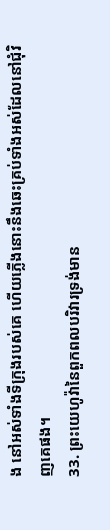ង នៅអស់ទាំងទីក្រុងរបស់គេ ហើយភ្លើងនោះនឹងឆេះគ្រប់ទាំងអស់ដែលនៅជុំវិញគេផង។
33. ព្រះយេហូវ៉ានៃពួកពលបរិវារទ្រង់មាន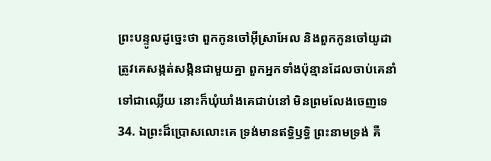ព្រះបន្ទូលដូច្នេះថា ពួកកូនចៅអ៊ីស្រាអែល និងពួកកូនចៅយូដា ត្រូវគេសង្កត់សង្កិនជាមួយគ្នា ពួកអ្នកទាំងប៉ុន្មានដែលចាប់គេនាំទៅជាឈ្លើយ នោះក៏ឃុំឃាំងគេជាប់នៅ មិនព្រមលែងចេញទេ
34. ឯព្រះដ៏ប្រោសលោះគេ ទ្រង់មានឥទ្ធិឫទ្ធិ ព្រះនាមទ្រង់ គឺ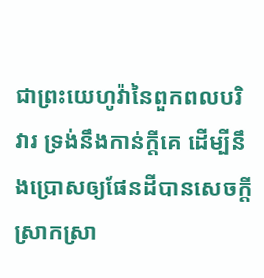ជាព្រះយេហូវ៉ានៃពួកពលបរិវារ ទ្រង់នឹងកាន់ក្តីគេ ដើម្បីនឹងប្រោសឲ្យផែនដីបានសេចក្តីស្រាកស្រា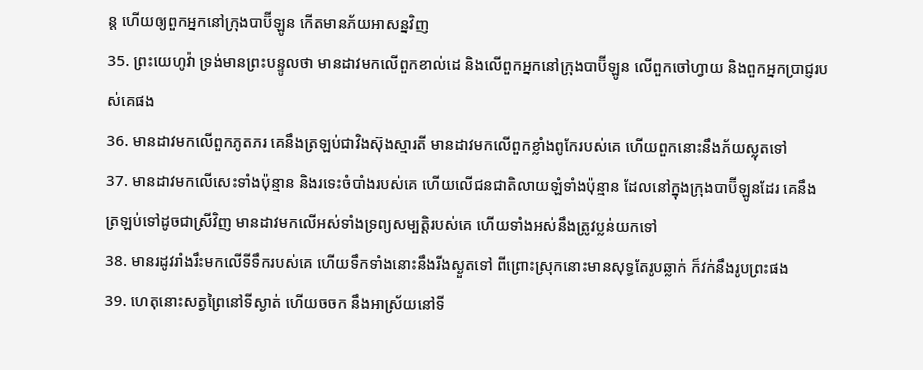ន្ត ហើយឲ្យពួកអ្នកនៅក្រុងបាប៊ីឡូន កើតមានភ័យអាសន្នវិញ
35. ព្រះយេហូវ៉ា ទ្រង់មានព្រះបន្ទូលថា មានដាវមកលើពួកខាល់ដេ និងលើពួកអ្នកនៅក្រុងបាប៊ីឡូន លើពួកចៅហ្វាយ និងពួកអ្នកប្រាជ្ញរបស់គេផង
36. មានដាវមកលើពួកភូតភរ គេនឹងត្រឡប់ជាវិងស៊ុងស្មារតី មានដាវមកលើពួកខ្លាំងពូកែរបស់គេ ហើយពួកនោះនឹងភ័យស្លុតទៅ
37. មានដាវមកលើសេះទាំងប៉ុន្មាន និងរទេះចំបាំងរបស់គេ ហើយលើជនជាតិលាយឡំទាំងប៉ុន្មាន ដែលនៅក្នុងក្រុងបាប៊ីឡូនដែរ គេនឹងត្រឡប់ទៅដូចជាស្រីវិញ មានដាវមកលើអស់ទាំងទ្រព្យសម្បត្តិរបស់គេ ហើយទាំងអស់នឹងត្រូវប្លន់យកទៅ
38. មានរដូវរាំងរឹះមកលើទីទឹករបស់គេ ហើយទឹកទាំងនោះនឹងរីងស្ងួតទៅ ពីព្រោះស្រុកនោះមានសុទ្ធតែរូបឆ្លាក់ ក៏វក់នឹងរូបព្រះផង
39. ហេតុនោះសត្វព្រៃនៅទីស្ងាត់ ហើយចចក នឹងអាស្រ័យនៅទី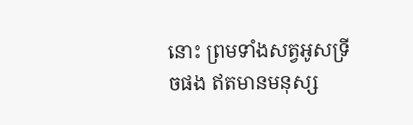នោះ ព្រមទាំងសត្វអូសទ្រីចផង ឥតមានមនុស្ស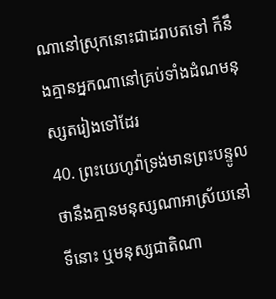ណានៅស្រុកនោះជាដរាបតទៅ ក៏នឹងគ្មានអ្នកណានៅគ្រប់ទាំងដំណមនុស្សតរៀងទៅដែរ
40. ព្រះយេហូវ៉ាទ្រង់មានព្រះបន្ទូលថានឹងគ្មានមនុស្សណាអាស្រ័យនៅទីនោះ ឬមនុស្សជាតិណា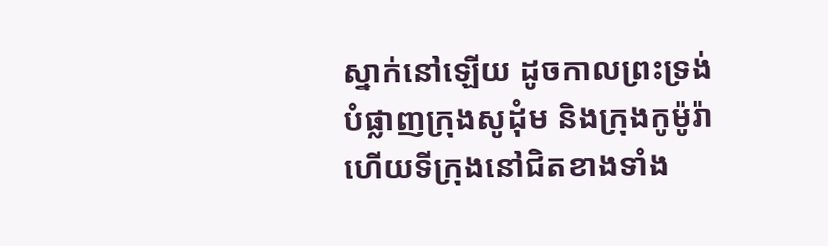ស្នាក់នៅឡើយ ដូចកាលព្រះទ្រង់បំផ្លាញក្រុងសូដុំម និងក្រុងកូម៉ូរ៉ា ហើយទីក្រុងនៅជិតខាងទាំង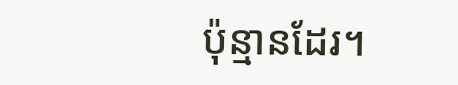ប៉ុន្មានដែរ។